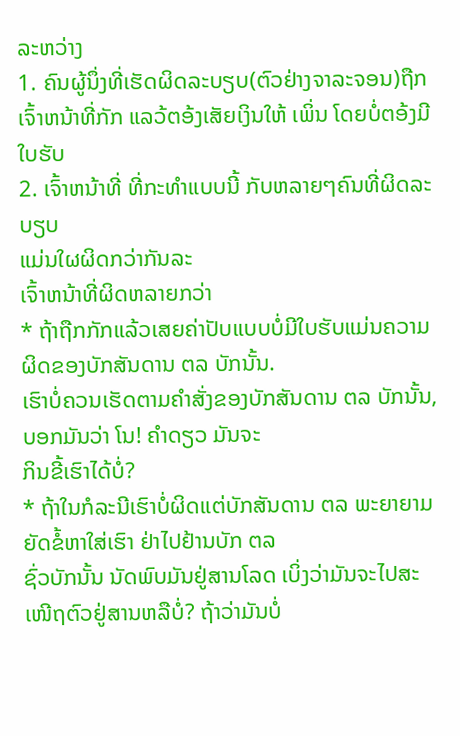ລະຫວ່າງ
1. ຄົນຜູ້ນຶ່ງທີ່ເຮັດຜິດລະບຽບ(ຕົວຢ່າງຈາລະຈອນ)ຖືກເຈົ້າຫນ້າທີ່ກັກ ແລວ້ຕອ້ງເສັຍເງິນໃຫ້ ເພິ່ນ ໂດຍບໍ່ຕອ້ງມີໃບຮັບ
2. ເຈົ້າຫນ້າທີ່ ທີ່ກະທຳແບບນີ້ ກັບຫລາຍໆຄົນທີ່ຜິດລະບຽບ
ແມ່ນໃຜຜິດກວ່າກັນລະ
ເຈົ້າຫນ້າທີ່ຜິດຫລາຍກວ່າ
* ຖ້າຖືກກັກແລ້ວເສຍຄ່າປັບແບບບໍ່ມີໃບຮັບແມ່ນຄວາມຜິດຂອງບັກສັນດານ ຕລ ບັກນັ້ນ.
ເຮົາບໍ່ຄວນເຮັດຕາມຄຳສັ່ງຂອງບັກສັນດານ ຕລ ບັກນັ້ນ, ບອກມັນວ່າ ໂນ! ຄຳດຽວ ມັນຈະ
ກິນຂີ້ເຮົາໄດ້ບໍ່?
* ຖ້າໃນກໍລະນີເຮົາບໍ່ຜິດແຕ່ບັກສັນດານ ຕລ ພະຍາຍາມຍັດຂໍ້ຫາໃສ່ເຮົາ ຢ່າໄປຢ້ານບັກ ຕລ
ຊົ່ວບັກນັ້ນ ນັດພົບມັນຢູ່ສານໂລດ ເບິ່ງວ່າມັນຈະໄປສະເໜີຖຕົວຢູ່ສານຫລືບໍ່? ຖ້າວ່າມັນບໍ່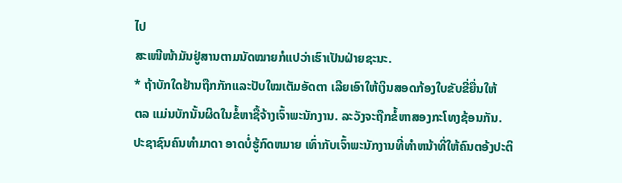ໄປ
ສະເໜີໜ້າມັນຢູ່ສານຕາມນັດໝາຍກໍແປວ່າເຮົາເປັນຝ່າຍຊະນະ.
* ຖ້າບັກໃດຢ້ານຖືກກັກແລະປັບໃໝເຕັມອັດຕາ ເລີຍເອົາໃຫ້ເງິນສອດກ້ອງໃບຂັບຂີ່ຍື່ນໃຫ້
ຕລ ແມ່ນບັກນັ້ນຜິດໃນຂໍ້ຫາຊື້ຈ້າງເຈົ້າພະນັກງານ. ລະວັງຈະຖືກຂໍ້ຫາສອງກະໂທງຊ້ອນກັນ.
ປະຊາຊົນຄົນທຳມາດາ ອາດບໍ່ຮູ້ກົດຫມາຍ ເທົ່າກັບເຈົ້າພະນັກງານທີ່ທຳຫນ້າທີ່ໃຫ້ຄົນຕອ້ງປະຕິ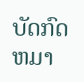ບັດກົດຫມາ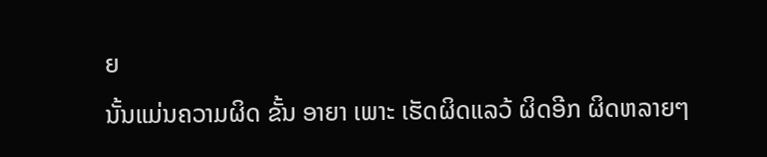ຍ
ນັ້ນແມ່ນຄວາມຜິດ ຂັ້ນ ອາຍາ ເພາະ ເຮັດຜິດແລວ້ ຜິດອີກ ຜິດຫລາຍໆ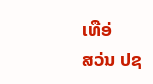ເທືອ່
ສວ່ນ ປຊ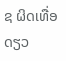ຊ ຜິດເທື່ອດຽວ